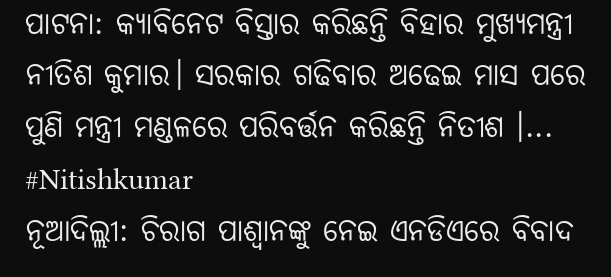ପାଟନା: କ୍ୟାବିନେଟ ବିସ୍ତାର କରିଛନ୍ତି ବିହାର ମୁଖ୍ୟମନ୍ତ୍ରୀ ନୀତିଶ କୁମାର। ସରକାର ଗଢିବାର ଅଢେଇ ମାସ ପରେ ପୁଣି ମନ୍ତ୍ରୀ ମଣ୍ଡଳରେ ପରିବର୍ତ୍ତନ କରିଛନ୍ତି ନିତୀଶ ।...
#Nitishkumar
ନୂଆଦିଲ୍ଲୀ: ଚିରାଗ ପାଶ୍ୱାନଙ୍କୁ ନେଇ ଏନଡିଏରେ ବିବାଦ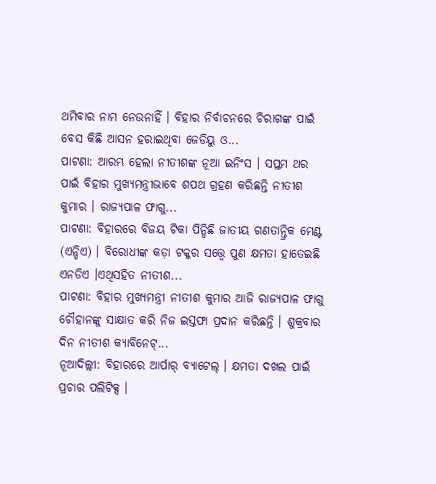ଥମିବାର ନାମ ନେଉନାହିଁ । ବିହାର ନିର୍ବାଚନରେ ଚିରାଗଙ୍କ ପାଇଁ ବେସ କିଛି ଆସନ ହରାଇଥିବା ଜେଡିୟୁ ଓ...
ପାଟଣା: ଆରମ୍ଭ ହେଲା ନୀତୀଶଙ୍କ ନୂଆ ଇନିଂସ । ସପ୍ତମ ଥର ପାଇଁ ବିହାର ମୁଖ୍ୟମନ୍ତ୍ରୀଭାବେ ଶପଥ ଗ୍ରହଣ କରିଛନ୍ତି ନୀତୀଶ କୁମାର । ରାଜ୍ୟପାଳ ଫାଗୁ...
ପାଟଣା: ବିହାରରେ ବିଜୟ ଟିକା ପିନ୍ଧିଛି ଜାତୀୟ ଗଣତାନ୍ତ୍ରିକ ମେଣ୍ଟ (ଏନ୍ଡିଏ) । ବିରୋଧୀଙ୍କ କଡ଼ା ଟକ୍କର ସତ୍ତ୍ୱେ ପୁଣ କ୍ଷମତା ହାତେଇଛି ଏନଡିଏ ।ଏଥିସହିତ ନୀତୀଶ...
ପାଟଣା: ବିହାର ମୁଖ୍ୟମନ୍ତ୍ରୀ ନୀତୀଶ କୁମାର ଆଜି ରାଜ୍ୟପାଳ ଫାଗୁ ଚୌହାନଙ୍କୁ ସାକ୍ଷାତ କରି ନିଜ ଇସ୍ତଫା ପ୍ରଦାନ କରିଛନ୍ତି । ଶୁକ୍ରବାର ଦିନ ନୀତୀଶ କ୍ୟାବିନେଟ୍...
ନୂଆଦିଲ୍ଲୀ: ବିହାରରେ ଆର୍ପାର୍ ବ୍ୟାଟେଲ୍ । କ୍ଷମତା ଦଖଲ ପାଇଁ ପ୍ରଚାର ପଲିଟିକ୍ସ ।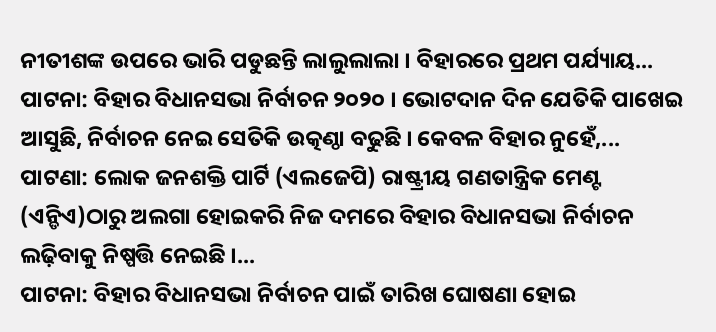ନୀତୀଶଙ୍କ ଉପରେ ଭାରି ପଡୁଛନ୍ତି ଲାଲୁଲାଲା । ବିହାରରେ ପ୍ରଥମ ପର୍ଯ୍ୟାୟ...
ପାଟନା: ବିହାର ବିଧାନସଭା ନିର୍ବାଚନ ୨୦୨୦ । ଭୋଟଦାନ ଦିନ ଯେତିକି ପାଖେଇ ଆସୁଛି, ନିର୍ବାଚନ ନେଇ ସେତିକି ଉତ୍କଣ୍ଠା ବଢୁଛି । କେବଳ ବିହାର ନୁହେଁ,...
ପାଟଣା: ଲୋକ ଜନଶକ୍ତି ପାର୍ଟି (ଏଲଜେପି) ରାଷ୍ଟ୍ରୀୟ ଗଣତାନ୍ତ୍ରିକ ମେଣ୍ଟ (ଏନ୍ଡିଏ)ଠାରୁ ଅଲଗା ହୋଇକରି ନିଜ ଦମରେ ବିହାର ବିଧାନସଭା ନିର୍ବାଚନ ଲଢ଼ିବାକୁ ନିଷ୍ପତ୍ତି ନେଇଛି ।...
ପାଟନା: ବିହାର ବିଧାନସଭା ନିର୍ବାଚନ ପାଇଁ ତାରିଖ ଘୋଷଣା ହୋଇ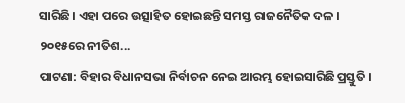ସାରିଛି । ଏହା ପରେ ଉତ୍ସାହିତ ହୋଇଛନ୍ତି ସମସ୍ତ ରାଜନୈତିକ ଦଳ । ୨୦୧୫ରେ ନୀତିଶ...
ପାଟଣା: ବିହାର ବିଧାନସଭା ନିର୍ବାଚନ ନେଇ ଆରମ୍ଭ ହୋଇସାରିଛି ପ୍ରସ୍ତୁତି ।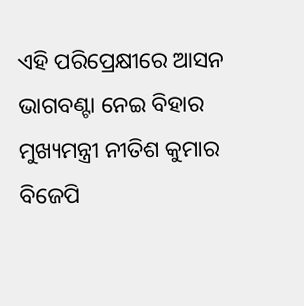ଏହି ପରିପ୍ରେକ୍ଷୀରେ ଆସନ ଭାଗବଣ୍ଟା ନେଇ ବିହାର ମୁଖ୍ୟମନ୍ତ୍ରୀ ନୀତିଶ କୁମାର ବିଜେପି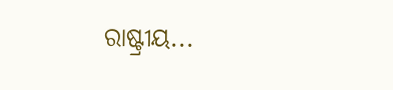ରାଷ୍ଟ୍ରୀୟ...